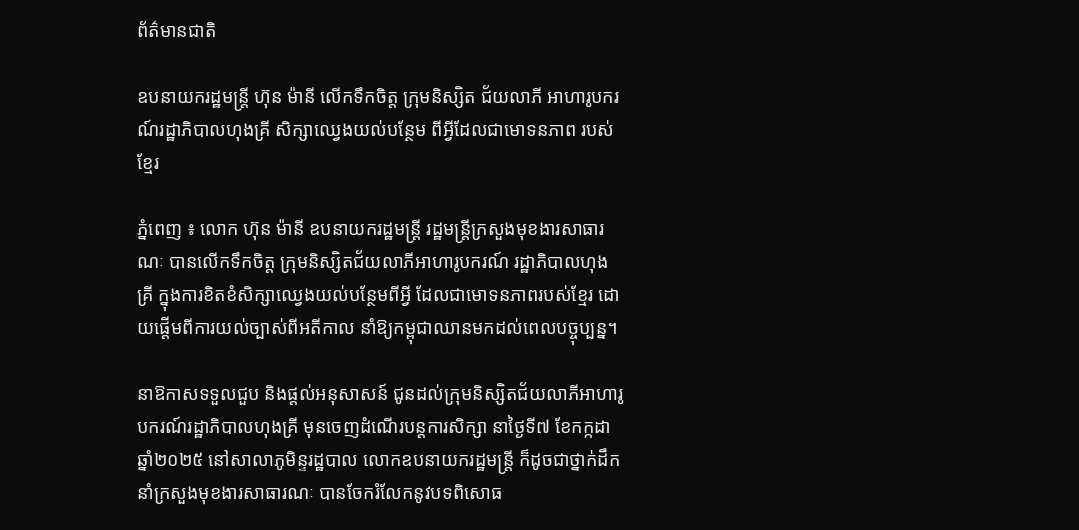ព័ត៌មានជាតិ

ឧបនាយករដ្ឋមន្ត្រី ហ៊ុន ម៉ានី លើកទឹកចិត្ត ក្រុមនិស្សិត ជ័យលាភី អាហារូបករណ៍រដ្ឋាភិបាលហុងគ្រី សិក្សាឈ្វេងយល់បន្ថែម ពីអ្វីដែលជាមោទនភាព របស់ខ្មែរ

ភ្នំពេញ ៖ លោក ហ៊ុន ម៉ានី ឧបនាយករដ្ឋមន្ត្រី រដ្ឋមន្ត្រីក្រសួងមុខងារសាធារណៈ បានលើកទឹកចិត្ត ក្រុមនិស្សិតជ័យលាភីអាហារូបករណ៍ រដ្ឋាភិបាលហុងគ្រី ក្នុងការខិតខំសិក្សាឈ្វេងយល់បន្ថែមពីអ្វី ដែលជាមោទនភាពរបស់ខ្មែរ ដោយផ្តើមពីការយល់ច្បាស់ពីអតីកាល នាំឱ្យកម្ពុជាឈានមកដល់ពេលបច្ចុប្បន្ន។

នាឱកាសទទួលជួប និងផ្តល់អនុសាសន៍ ជូនដល់ក្រុមនិស្សិតជ័យលាភីអាហារូបករណ៍រដ្ឋាភិបាលហុងគ្រី មុនចេញដំណើរបន្តការសិក្សា នាថ្ងៃទី៧ ខែកក្កដា ឆ្នាំ២០២៥ នៅសាលាភូមិន្ទរដ្ឋបាល លោកឧបនាយករដ្ឋមន្ត្រី ក៏ដូចជាថ្នាក់ដឹកនាំក្រសួងមុខងារសាធារណៈ បានចែករំលែកនូវបទពិសោធ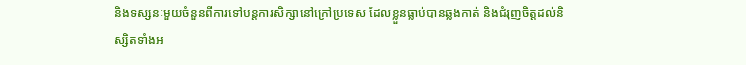និងទស្សនៈមួយចំនួនពីការទៅបន្តការសិក្សានៅក្រៅប្រទេស ដែលខ្លួនធ្លាប់បានឆ្លងកាត់ និងជំរុញចិត្តដល់និស្សិតទាំងអ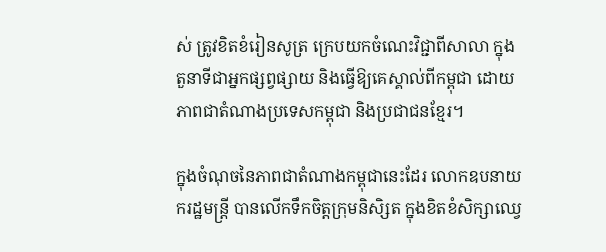ស់ ត្រូវខិតខំរៀនសូត្រ ក្រេបយកចំណេះវិជ្ជាពីសាលា ក្នុងតួនាទីជាអ្នកផ្សព្វផ្សាយ និងធ្វើឱ្យគេស្គាល់ពីកម្ពុជា ដោយភាពជាតំណាងប្រទេសកម្ពុជា និងប្រជាជនខ្មែរ។

ក្នុងចំណុចនៃភាពជាតំណាងកម្ពុជានេះដែរ លោកឧបនាយករដ្ឋមន្ត្រី បានលើកទឹកចិត្តក្រុមនិសិ្សត ក្នុងខិតខំសិក្សាឈ្វេ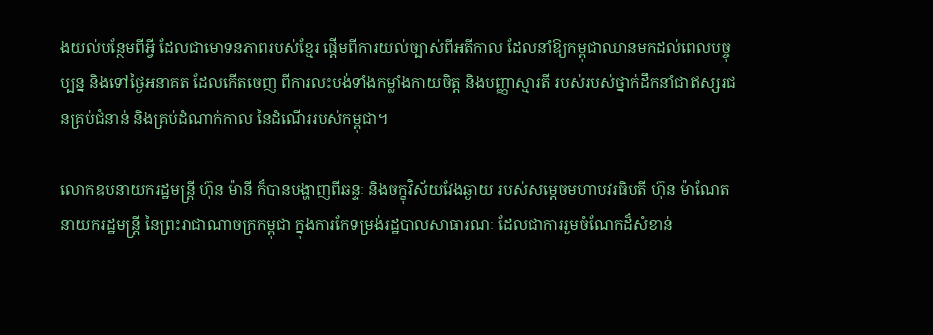ងយល់បន្ថែមពីអ្វី ដែលជាមោទនភាពរបស់ខ្មែរ ផ្តើមពីការយល់ច្បាស់ពីអតីកាល ដែលនាំឱ្យកម្ពុជាឈានមកដល់ពេលបច្ចុប្បន្ន និងទៅថ្ងៃអនាគត ដែលកើតចេញ ពីការលះបង់ទាំងកម្លាំងកាយចិត្ត និងបញ្ញាស្មារតី របស់របស់ថ្នាក់ដឹកនាំជាឥស្សរជនគ្រប់ជំនាន់ និងគ្រប់ដំណាក់កាល នៃដំណើររបស់កម្ពុជា។

លោកឧបនាយករដ្ឋមន្ត្រី ហ៊ុន ម៉ានី ក៏បានបង្ហាញពីឆន្ទៈ និងចក្ខុវិស័យវែងឆ្ងាយ របស់សម្តេចមហាបវរធិបតី ហ៊ុន ម៉ាណែត នាយករដ្ឋមន្ត្រី នៃព្រះរាជាណាចក្រកម្ពុជា ក្នុងការកែទម្រង់រដ្ឋបាលសាធារណៈ ដែលជាការរួមចំណែកដ៏សំខាន់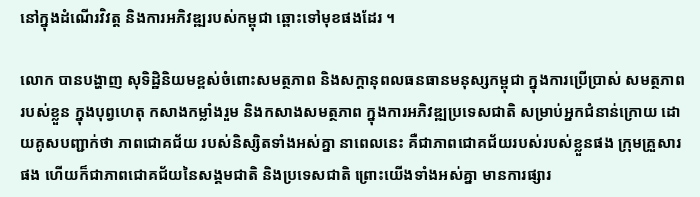នៅក្នុងដំណើរវិវត្ត និងការអភិវឌ្ឍរបស់កម្ពុជា ឆ្ពោះទៅមុខផងដែរ ។

លោក បានបង្ហាញ សុទិដ្ឋិនិយមខ្ពស់ចំពោះសមត្ថភាព និងសក្តានុពលធនធានមនុស្សកម្ពុជា ក្នុងការប្រើប្រាស់ សមត្ថភាពរបស់ខ្លួន ក្នុងបុព្វហេតុ កសាងកម្លាំងរួម និងកសាងសមត្ថភាព ក្នុងការអភិវឌ្ឍប្រទេសជាតិ សម្រាប់អ្នកជំនាន់ក្រោយ ដោយគូសបញ្ជាក់ថា ភាពជោគជ័យ របស់និស្សិតទាំងអស់គ្នា នាពេលនេះ គឺជាភាពជោគជ័យរបស់របស់ខ្លួនផង ក្រុមគ្រួសារផង ហើយក៏ជាភាពជោគជ័យនៃសង្គមជាតិ និងប្រទេសជាតិ ព្រោះយើងទាំងអស់គ្នា មានការផ្សារ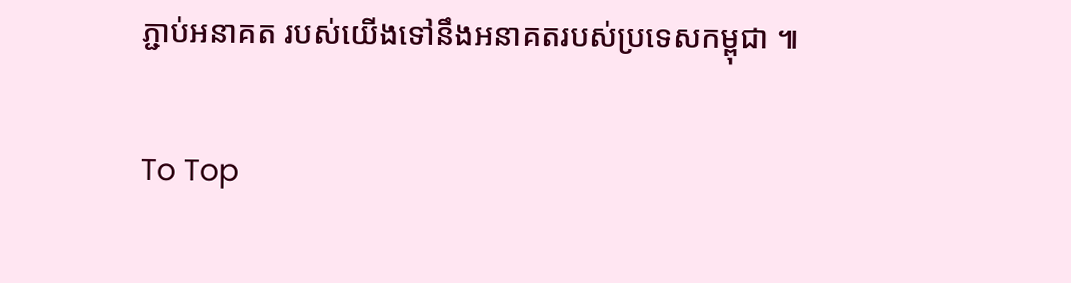ភ្ជាប់អនាគត របស់យើងទៅនឹងអនាគតរបស់ប្រទេសកម្ពុជា ៕

To Top